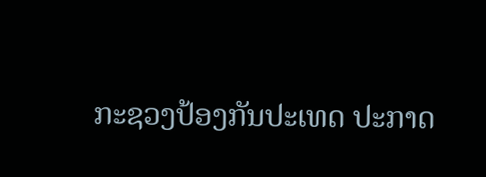ກະຊວງປ້ອງກັນປະເທດ ປະກາດ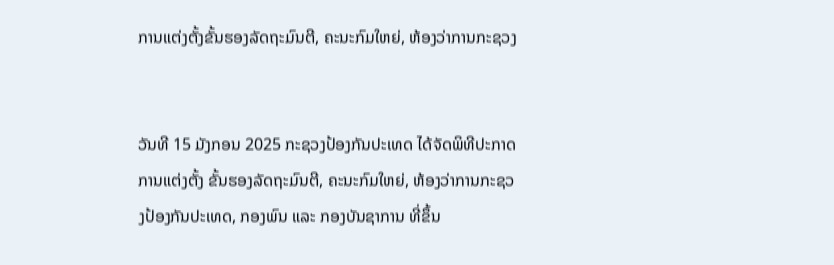ການແຕ່ງຕັ້ງຂັ້ນຮອງລັດຖະມົນຕີ, ຄະນະກົມໃຫຍ່, ຫ້ອງວ່າການກະຊວງ


ວັນທີ 15 ມັງກອນ 2025 ກະຊວງປ້ອງກັນປະເທດ ໄດ້ຈັດພິທີປະກາດການແຕ່ງຕັ້ງ ຂັ້ນຮອງລັດຖະມົນຕີ, ຄະນະກົມໃຫຍ່, ຫ້ອງວ່າການກະຊວງປ້ອງກັນປະເທດ, ກອງພົນ ແລະ ກອງບັນຊາການ ທີ່ຂຶ້ນ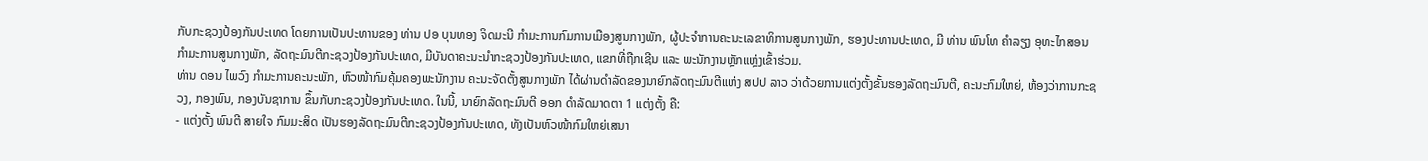ກັບກະຊວງປ້ອງກັນປະເທດ ໂດຍການເປັນປະທານຂອງ ທ່ານ ປອ ບຸນທອງ ຈິດມະນີ ກຳມະການກົມການເມືອງສູນກາງພັກ, ຜູ້ປະຈຳການຄະນະເລຂາທິການສູນກາງພັກ, ຮອງປະທານປະເທດ, ມີ ທ່ານ ພົນໂທ ຄຳລຽງ ອຸທະໄກສອນ ກຳມະການສູນກາງພັກ, ລັດຖະມົນຕີກະຊວງປ້ອງກັນປະເທດ, ມີບັນດາຄະນະນຳກະຊວງປ້ອງກັນປະເທດ, ແຂກທີ່ຖືກເຊີນ ແລະ ພະນັກງານຫຼັກແຫຼ່ງເຂົ້າຮ່ວມ.
ທ່ານ ດອນ ໄພວົງ ກຳມະການຄະນະພັກ, ຫົວໜ້າກົມຄຸ້ມຄອງພະນັກງານ ຄະນະຈັດຕັ້ງສູນກາງພັກ ໄດ້ຜ່ານດຳລັດຂອງນາຍົກລັດຖະມົນຕີແຫ່ງ ສປປ ລາວ ວ່າດ້ວຍການແຕ່ງຕັ້ງຂັ້ນຮອງລັດຖະມົນຕີ, ຄະນະກົມໃຫຍ່, ຫ້ອງວ່າການກະຊວງ, ກອງພົນ, ກອງບັນຊາການ ຂຶ້ນກັບກະຊວງປ້ອງກັນປະເທດ. ໃນນີ້, ນາຍົກລັດຖະມົນຕີ ອອກ ດຳລັດມາດຕາ 1 ແຕ່ງຕັ້ງ ຄື:
- ແຕ່ງຕັ້ງ ພົນຕີ ສາຍໃຈ ກົມມະສິດ ເປັນຮອງລັດຖະມົນຕີກະຊວງປ້ອງກັນປະເທດ, ທັງເປັນຫົວໜ້າກົມໃຫຍ່ເສນາ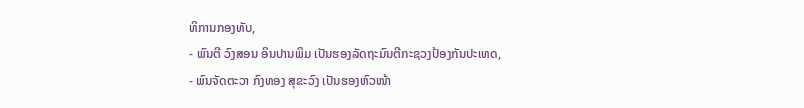ທິການກອງທັບ,
- ພົນຕີ ວົງສອນ ອິນປານພິມ ເປັນຮອງລັດຖະມົນຕີກະຊວງປ້ອງກັນປະເທດ,
- ພົນຈັດຕະວາ ກົງທອງ ສຸຂະວົງ ເປັນຮອງຫົວໜ້າ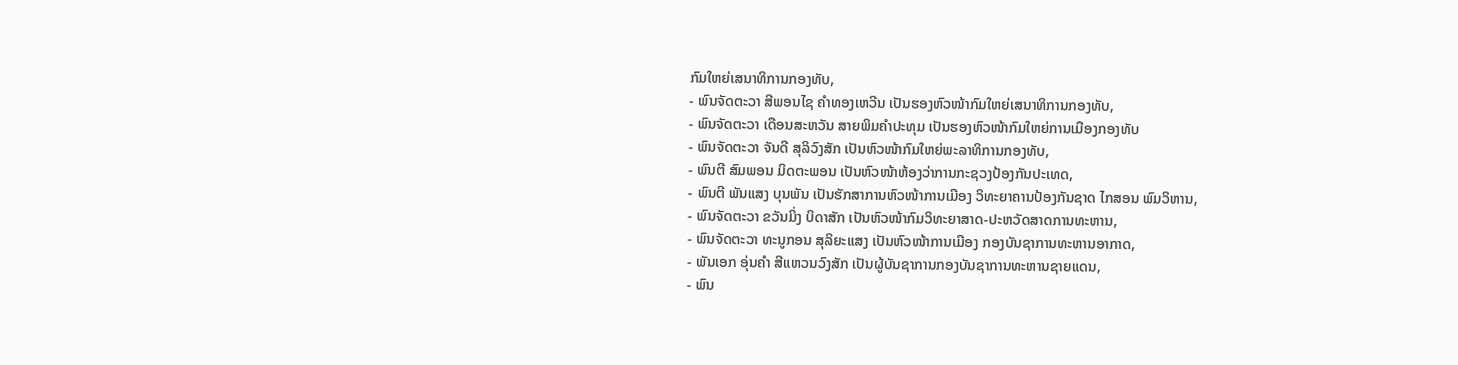ກົມໃຫຍ່ເສນາທິການກອງທັບ,
- ພົນຈັດຕະວາ ສີພອນໄຊ ຄຳທອງເຫວີນ ເປັນຮອງຫົວໜ້າກົມໃຫຍ່ເສນາທິການກອງທັບ,
- ພົນຈັດຕະວາ ເດືອນສະຫວັນ ສາຍພິມຄຳປະທຸມ ເປັນຮອງຫົວໜ້າກົມໃຫຍ່ການເມືອງກອງທັບ
- ພົນຈັດຕະວາ ຈັນດີ ສຸລິວົງສັກ ເປັນຫົວໜ້າກົມໃຫຍ່ພະລາທິການກອງທັບ,
- ພົນຕີ ສົມພອນ ມິດຕະພອນ ເປັນຫົວໜ້າຫ້ອງວ່າການກະຊວງປ້ອງກັນປະເທດ,
- ພົນຕີ ພັນແສງ ບຸນພັນ ເປັນຮັກສາການຫົວໜ້າການເມືອງ ວິທະຍາຄານປ້ອງກັນຊາດ ໄກສອນ ພົມວິຫານ,
- ພົນຈັດຕະວາ ຂວັນມິ່ງ ບິດາສັກ ເປັນຫົວໜ້າກົມວິທະຍາສາດ-ປະຫວັດສາດການທະຫານ,
- ພົນຈັດຕະວາ ທະນູກອນ ສຸລິຍະແສງ ເປັນຫົວໜ້າການເມືອງ ກອງບັນຊາການທະຫານອາກາດ,
- ພັນເອກ ອຸ່ນຄຳ ສີແຫວນວົງສັກ ເປັນຜູ້ບັນຊາການກອງບັນຊາການທະຫານຊາຍແດນ,
- ພົນ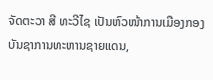ຈັດຕະວາ ສີ ທະວີໄຊ ເປັນຫົວໜ້າການເມືອງກອງບັນຊາການທະຫານຊາຍແດນ,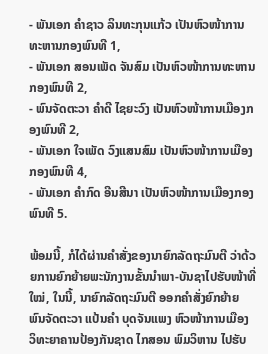- ພັນເອກ ຄຳຊາວ ລິນທະກຸນແກ້ວ ເປັນຫົວໜ້າການທະຫານກອງພົນທີ 1,
- ພັນເອກ ສອນເພັດ ຈັນສົມ ເປັນຫົວໜ້າການທະຫານກອງພົນທີ 2,
- ພົນຈັດຕະວາ ຄຳດີ ໄຊຍະວົງ ເປັນຫົວໜ້າການເມືອງກອງພົນທີ 2,
- ພັນເອກ ໃຈເພັດ ວົງແສນສົມ ເປັນຫົວໜ້າການເມືອງກອງພົນທີ 4,
- ພັນເອກ ຄຳກົດ ອີນສີນາ ເປັນຫົວໜ້າການເມືອງກອງພົນທີ 5.

ພ້ອມນີ້, ກໍໄດ້ຜ່ານຄຳສັ່ງຂອງນາຍົກລັດຖະມົນຕີ ວ່າດ້ວຍການຍົກຍ້າຍພະນັກງານຂັ້ນນຳພາ-ບັນຊາໄປຮັບໜ້າທີ່ໃໝ່, ໃນນີ້, ນາຍົກລັດຖະມົນຕີ ອອກຄຳສັ່ງຍົກຍ້າຍ ພົນຈັດຕະວາ ແປ້ນຄຳ ບຸດຈັນແພງ ຫົວໜ້າການເມືອງ ວິທະຍາຄານປ້ອງກັນຊາດ ໄກສອນ ພົມວິຫານ ໄປຮັບ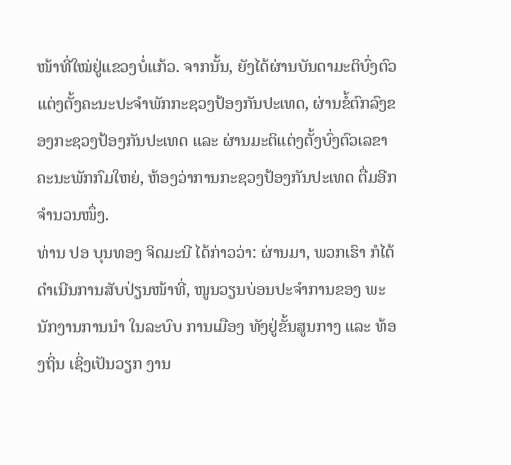ໜ້າທີ່ໃໝ່ຢູ່ແຂວງບໍ່ແກ້ວ. ຈາກນັ້ນ, ຍັງໄດ້ຜ່ານບັນດາມະຕິບົ່ງຕົວແຕ່ງຕັ້ງຄະນະປະຈຳພັກກະຊວງປ້ອງກັນປະເທດ, ຜ່ານຂໍ້ຕົກລົງຂອງກະຊວງປ້ອງກັນປະເທດ ແລະ ຜ່ານມະຕິແຕ່ງຕັ້ງບົ່ງຕົວເລຂາຄະນະພັກກົມໃຫຍ່, ຫ້ອງວ່າການກະຊວງປ້ອງກັນປະເທດ ຕື່ມອີກຈຳນວນໜຶ່ງ.
ທ່ານ ປອ ບຸນທອງ ຈິດມະນີ ໄດ້ກ່າວວ່າ: ຜ່ານມາ, ພວກເຮົາ ກໍໄດ້ດໍາເນີນການສັບປ່ຽນໜ້າທີ່, ໜູນວຽນບ່ອນປະຈໍາການຂອງ ພະນັກງານການນໍາ ໃນລະບົບ ການເມືອງ ທັງຢູ່ຂັ້ນສູນກາງ ແລະ ທ້ອງຖິ່ນ ເຊິ່ງເປັນວຽກ ງານ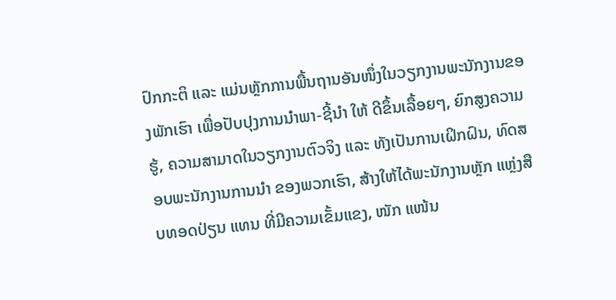ປົກກະຕິ ແລະ ແມ່ນຫຼັກການພື້ນຖານອັນໜຶ່ງໃນວຽກງານພະນັກງານຂອງພັກເຮົາ ເພື່ອປັບປຸງການນໍາພາ-ຊີ້ນໍາ ໃຫ້ ດີຂຶ້ນເລື້ອຍໆ, ຍົກສູງຄວາມຮູ້, ຄວາມສາມາດໃນວຽກງານຕົວຈິງ ແລະ ທັງເປັນການເຝິກຝົນ, ທົດສອບພະນັກງານການນໍາ ຂອງພວກເຮົາ, ສ້າງໃຫ້ໄດ້ພະນັກງານຫຼັກ ແຫຼ່ງສືບທອດປ່ຽນ ແທນ ທີ່ມີຄວາມເຂັ້ມແຂງ, ໜັກ ແໜ້ນ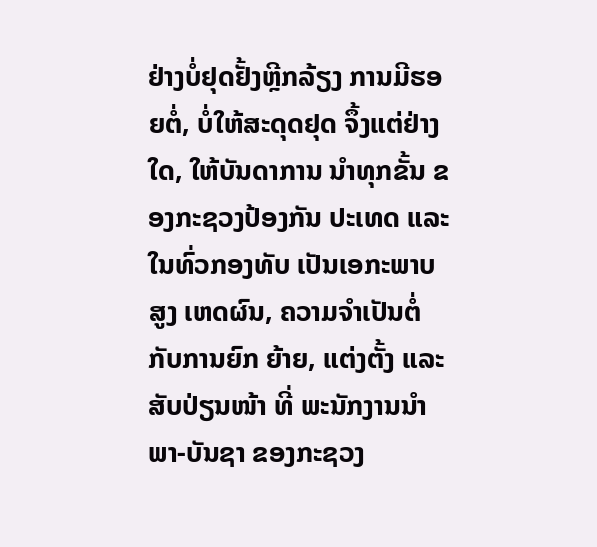ຢ່າງບໍ່ຢຸດຢັ້ງຫຼີກລ້ຽງ ການມີຮອຍຕໍ່, ບໍ່ໃຫ້ສະດຸດຢຸດ ຈຶ້ງແຕ່ຢ່າງໃດ, ໃຫ້ບັນດາການ ນໍາທຸກຂັ້ນ ຂອງກະຊວງປ້ອງກັນ ປະເທດ ແລະ ໃນທົ່ວກອງທັບ ເປັນເອກະພາບສູງ ເຫດຜົນ, ຄວາມຈໍາເປັນຕໍ່ກັບການຍົກ ຍ້າຍ, ແຕ່ງຕັ້ງ ແລະ ສັບປ່ຽນໜ້າ ທີ່ ພະນັກງານນຳພາ-ບັນຊາ ຂອງກະຊວງ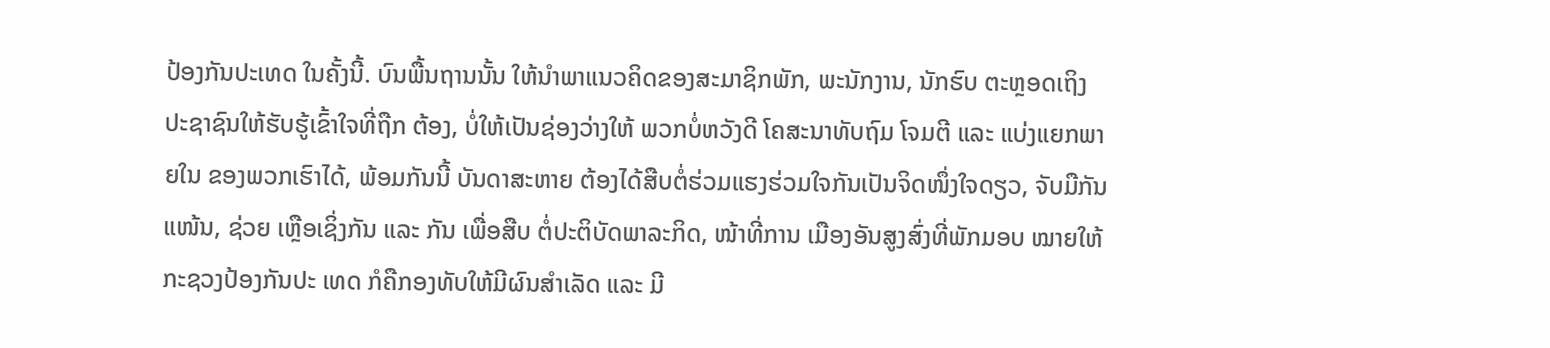ປ້ອງກັນປະເທດ ໃນຄັ້ງນີ້. ບົນພື້ນຖານນັ້ນ ໃຫ້ນໍາພາແນວຄິດຂອງສະມາຊິກພັກ, ພະນັກງານ, ນັກຮົບ ຕະຫຼອດເຖິງ ປະຊາຊົນໃຫ້ຮັບຮູ້ເຂົ້າໃຈທີ່ຖືກ ຕ້ອງ, ບໍ່ໃຫ້ເປັນຊ່ອງວ່າງໃຫ້ ພວກບໍ່ຫວັງດີ ໂຄສະນາທັບຖົມ ໂຈມຕີ ແລະ ແບ່ງແຍກພາຍໃນ ຂອງພວກເຮົາໄດ້, ພ້ອມກັນນີ້ ບັນດາສະຫາຍ ຕ້ອງໄດ້ສືບຕໍ່ຮ່ວມແຮງຮ່ວມໃຈກັນເປັນຈິດໜຶ່ງໃຈດຽວ, ຈັບມືກັນແໜ້ນ, ຊ່ວຍ ເຫຼືອເຊິ່ງກັນ ແລະ ກັນ ເພື່ອສືບ ຕໍ່ປະຕິບັດພາລະກິດ, ໜ້າທີ່ການ ເມືອງອັນສູງສົ່ງທີ່ພັກມອບ ໝາຍໃຫ້ ກະຊວງປ້ອງກັນປະ ເທດ ກໍຄືກອງທັບໃຫ້ມີຜົນສໍາເລັດ ແລະ ມີ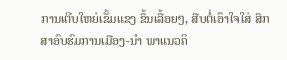ການເຕີບໃຫຍ່ເຂັ້ມແຂງ ຂຶ້ນເລື້ອຍໆ, ສືບຕໍ່ເອົາໃຈໃສ່ ສຶກສາອົບຮົມການເມືອງ-ນໍາ ພາແນວຄິ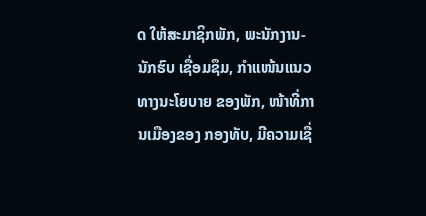ດ ໃຫ້ສະມາຊິກພັກ, ພະນັກງານ-ນັກຮົບ ເຊື່ອມຊຶມ, ກໍາແໜ້ນແນວທາງນະໂຍບາຍ ຂອງພັກ, ໜ້າທີ່ການເມືອງຂອງ ກອງທັບ, ມີຄວາມເຊື່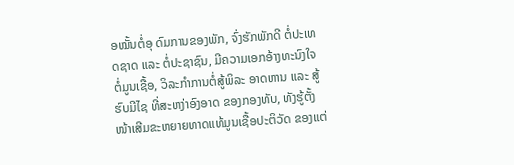ອໝັ້ນຕໍ່ອຸ ດົມການຂອງພັກ, ຈົ່ງຮັກພັກດີ ຕໍ່ປະເທດຊາດ ແລະ ຕໍ່ປະຊາຊົນ, ມີຄວາມເອກອ້າງທະນົງໃຈຕໍ່ມູນເຊື້ອ, ວິລະກໍາການຕໍ່ສູ້ພິລະ ອາດຫານ ແລະ ສູ້ຮົບມີໄຊ ທີ່ສະຫງ່າອົງອາດ ຂອງກອງທັບ, ທັງຮູ້ຕັ້ງໜ້າເສີມຂະຫຍາຍທາດແທ້ມູນເຊື້ອປະຕິວັດ ຂອງແຕ່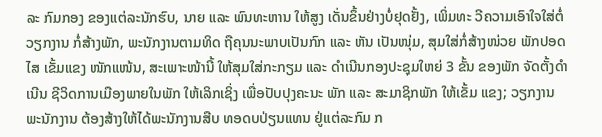ລະ ກົມກອງ ຂອງແຕ່ລະນັກຮົບ, ນາຍ ແລະ ພົນທະຫານ ໃຫ້ສູງ ເດັ່ນຂຶ້ນຢ່າງບໍ່ຢຸດຢັ້ງ, ເພິ່ມທະ ວີຄວາມເອົາໃຈໃສ່ຕໍ່ວຽກງານ ກໍ່ສ້າງພັກ, ພະນັກງານຕາມທິດ ຖືຄຸນນະພາບເປັນກົກ ແລະ ຫັນ ເປັນໜຸ່ມ, ສຸມໃສ່ກໍ່ສ້າງໜ່ວຍ ພັກປອດໄສ ເຂັ້ມແຂງ ໜັກແໜ້ນ, ສະເພາະໜ້ານີ້ ໃຫ້ສຸມໃສ່ກະກຽມ ແລະ ດໍາເນີນກອງປະຊຸມໃຫຍ່ 3 ຂັ້ນ ຂອງພັກ ຈັດຕັ້ງດໍາເນີນ ຊີວິດການເມືອງພາຍໃນພັກ ໃຫ້ເລິກເຊິ່ງ ເພື່ອປັບປຸງຄະນະ ພັກ ແລະ ສະມາຊິກພັກ ໃຫ້ເຂັ້ມ ແຂງ; ວຽກງານພະນັກງານ ຕ້ອງສ້າງໃຫ້ໄດ້ພະນັກງານສືບ ທອດບປ່ຽນແທນ ຢູ່ແຕ່ລະກົມ ກ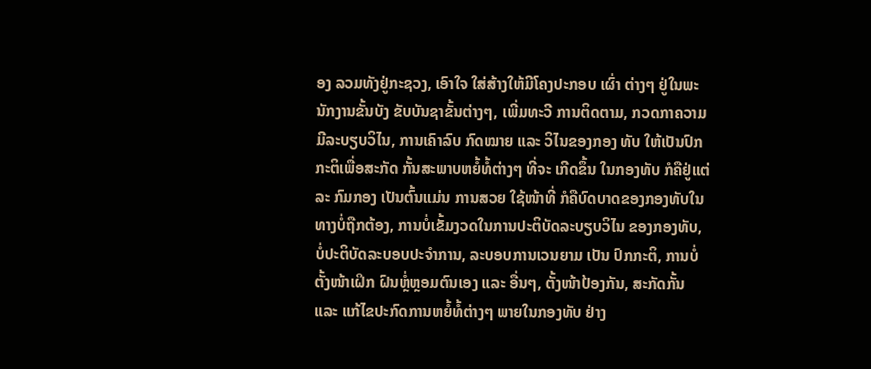ອງ ລວມທັງຢູ່ກະຊວງ, ເອົາໃຈ ໃສ່ສ້າງໃຫ້ມີໂຄງປະກອບ ເຜົ່າ ຕ່າງໆ ຢູ່ໃນພະນັກງານຂັ້ນບັງ ຂັບບັນຊາຂັ້ນຕ່າງໆ, ເພີ່ມທະວີ ການຕິດຕາມ, ກວດກາຄວາມ ມີລະບຽບວິໄນ, ການເຄົາລົບ ກົດໝາຍ ແລະ ວິໄນຂອງກອງ ທັບ ໃຫ້ເປັນປົກກະຕິເພື່ອສະກັດ ກັ້ນສະພາບຫຍໍ້ທໍ້ຕ່າງໆ ທີ່ຈະ ເກີດຂຶ້ນ ໃນກອງທັບ ກໍຄືຢູ່ແຕ່ລະ ກົມກອງ ເປັນຕົ້ນແມ່ນ ການສວຍ ໃຊ້ໜ້າທີ່ ກໍຄືບົດບາດຂອງກອງທັບໃນທາງບໍ່ຖືກຕ້ອງ, ການບໍ່ເຂັ້ມງວດໃນການປະຕິບັດລະບຽບວິໄນ ຂອງກອງທັບ, ບໍ່ປະຕິບັດລະບອບປະຈໍາການ, ລະບອບການເວນຍາມ ເປັນ ປົກກະຕິ, ການບໍ່ຕັ້ງໜ້າເຝິກ ຝົນຫຼໍ່ຫຼອມຕົນເອງ ແລະ ອື່ນໆ, ຕັ້ງໜ້າປ້ອງກັນ, ສະກັດກັ້ນ ແລະ ແກ້ໄຂປະກົດການຫຍໍ້ທໍ້ຕ່າງໆ ພາຍໃນກອງທັບ ຢ່າງ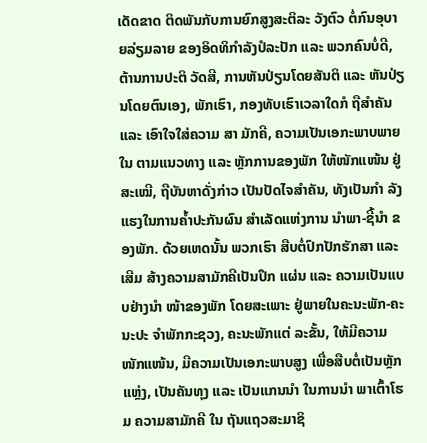ເດັດຂາດ ຕິດພັນກັບການຍົກສູງສະຕິລະ ວັງຕົວ ຕໍ່ກົນອຸບາຍລ່ຽມລາຍ ຂອງອິດທິກໍາລັງປໍລະປັກ ແລະ ພວກຄົນບໍ່ດີ, ຕ້ານການປະຕິ ວັດສີ, ການຫັນປ່ຽນໂດຍສັນຕິ ແລະ ຫັນປ່ຽນໂດຍຕົນເອງ, ພັກເຮົາ, ກອງທັບເຮົາເວລາໃດກໍ ຖືສໍາຄັນ ແລະ ເອົາໃຈໃສ່ຄວາມ ສາ ມັກຄີ, ຄວາມເປັນເອກະພາບພາຍໃນ ຕາມແນວທາງ ແລະ ຫຼັກການຂອງພັກ ໃຫ້ໜັກແໜ້ນ ຢູ່ສະເໝີ, ຖືບັນຫາດັ່ງກ່າວ ເປັນປັດໄຈສໍາຄັນ, ທັງເປັນກໍາ ລັງແຮງໃນການຄໍ້າປະກັນຜົນ ສໍາເລັດແຫ່ງການ ນໍາພາ-ຊີ້ນໍາ ຂອງພັກ. ດ້ວຍເຫດນັ້ນ ພວກເຮົາ ສືບຕໍ່ປົກປັກຮັກສາ ແລະ ເສີມ ສ້າງຄວາມສາມັກຄີເປັນປຶກ ແຜ່ນ ແລະ ຄວາມເປັນແບບຢ່າງນໍາ ໜ້າຂອງພັກ ໂດຍສະເພາະ ຢູ່ພາຍໃນຄະນະພັກ-ຄະນະປະ ຈໍາພັກກະຊວງ, ຄະນະພັກແຕ່ ລະຂັ້ນ, ໃຫ້ມີຄວາມໜັກແໜ້ນ, ມີຄວາມເປັນເອກະພາບສູງ ເພື່ອສືບຕໍ່ເປັນຫຼັກແຫຼ່ງ, ເປັນຄັນທຸງ ແລະ ເປັນແກນນໍາ ໃນການນໍາ ພາເຕົ້າໂຮມ ຄວາມສາມັກຄີ ໃນ ຖັນແຖວສະມາຊິ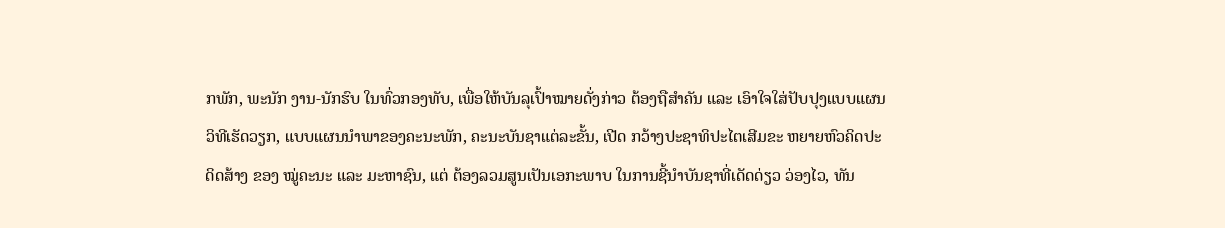ກພັກ, ພະນັກ ງານ-ນັກຮົບ ໃນທົ່ວກອງທັບ, ເພື່ອໃຫ້ບັນລຸເປົ້າໝາຍດັ່ງກ່າວ ຕ້ອງຖືສໍາຄັນ ແລະ ເອົາໃຈໃສ່ປັບປຸງແບບແຜນວິທີເຮັດວຽກ, ແບບແຜນນໍາພາຂອງຄະນະພັກ, ຄະນະບັນຊາແຕ່ລະຂັ້ນ, ເປີດ ກວ້າງປະຊາທິປະໄຕເສີມຂະ ຫຍາຍຫົວຄິດປະດິດສ້າງ ຂອງ ໝູ່ຄະນະ ແລະ ມະຫາຊົນ, ແຕ່ ຕ້ອງລວມສູນເປັນເອກະພາບ ໃນການຊີ້ນໍາບັນຊາທີ່ເດັດດ່ຽວ ວ່ອງໄວ, ທັນ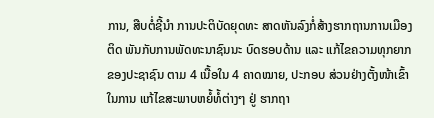ການ, ສືບຕໍ່ຊີ້ນໍາ ການປະຕິບັດຍຸດທະ ສາດຫັນລົງກໍ່ສ້າງຮາກຖານການເມືອງຕິດ ພັນກັບການພັດທະນາຊົນນະ ບົດຮອບດ້ານ ແລະ ແກ້ໄຂຄວາມທຸກຍາກ ຂອງປະຊາຊົນ ຕາມ 4 ເນື້ອໃນ 4 ຄາດໝາຍ, ປະກອບ ສ່ວນຢ່າງຕັ້ງໜ້າເຂົ້າໃນການ ແກ້ໄຂສະພາບຫຍໍ້ທໍ້ຕ່າງໆ ຢູ່ ຮາກຖາ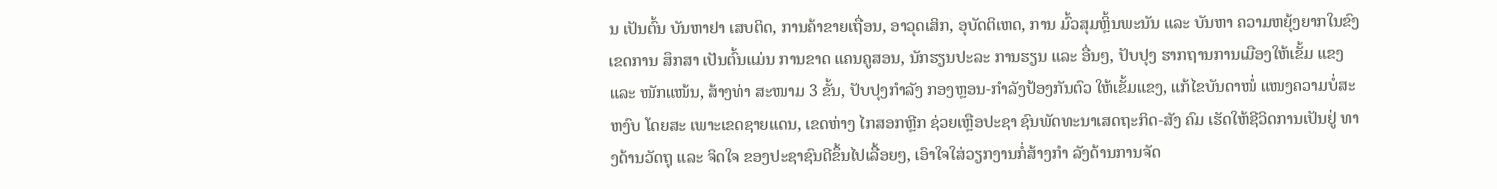ນ ເປັນຕົ້ນ ບັນຫາຢາ ເສບຕິດ, ການຄ້າຂາຍເຖື່ອນ, ອາວຸດເສິກ, ອຸບັດຕິເຫດ, ການ ມົ້ວສຸມຫຼິ້ນພະນັນ ແລະ ບັນຫາ ຄວາມຫຍຸ້ງຍາກໃນຂົງເຂດການ ສຶກສາ ເປັນຕົ້ນແມ່ນ ການຂາດ ແຄນຄູສອນ, ນັກຮຽນປະລະ ການຮຽນ ແລະ ອື່ນໆ, ປັບປຸງ ຮາກຖານການເມືອງໃຫ້ເຂັ້ມ ແຂງ ແລະ ໜັກແໜ້ນ, ສ້າງທ່າ ສະໜາມ 3 ຂັ້ນ, ປັບປຸງກໍາລັງ ກອງຫຼອນ-ກໍາລັງປ້ອງກັນຕົວ ໃຫ້ເຂັ້ມແຂງ, ແກ້ໄຂບັນດາໜໍ່ ແໜງຄວາມບໍ່ສະຫງົບ ໂດຍສະ ເພາະເຂດຊາຍແດນ, ເຂດຫ່າງ ໄກສອກຫຼີກ ຊ່ວຍເຫຼືອປະຊາ ຊົນພັດທະນາເສດຖະກິດ-ສັງ ຄົມ ເຮັດໃຫ້ຊີວິດການເປັນຢູ່ ທາງດ້ານວັດຖຸ ແລະ ຈິດໃຈ ຂອງປະຊາຊົນດີຂຶ້ນໄປເລື້ອຍໆ, ເອົາໃຈໃສ່ວຽກງານກໍ່ສ້າງກໍາ ລັງດ້ານການຈັດ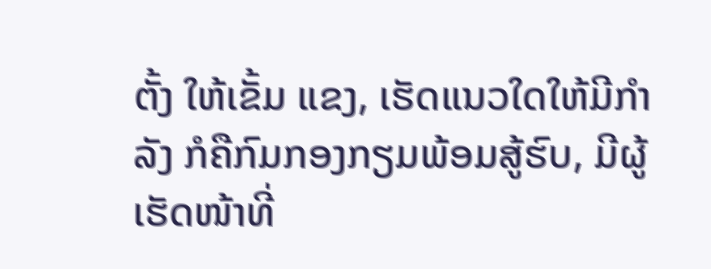ຕັ້ງ ໃຫ້ເຂັ້ມ ແຂງ, ເຮັດແນວໃດໃຫ້ມີກຳລັງ ກໍຄືກົມກອງກຽມພ້ອມສູ້ຮົບ, ມີຜູ້ເຮັດໜ້າທີ່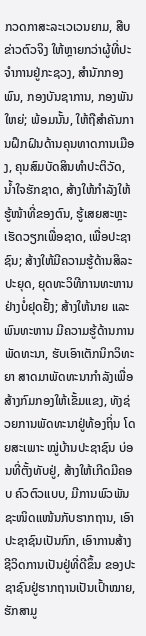ກວດກາສະລະເວເວນຍາມ, ສືບຂ່າວຕົວຈິງ ໃຫ້ຫຼາຍກວ່າຜູ້ທີ່ປະຈຳການຢູ່ກະຊວງ, ສຳນັກກອງພົນ, ກອງບັນຊາການ, ກອງພັນໃຫຍ່; ພ້ອມນັ້ນ, ໃຫ້ຖືສຳຄັນການຝຶກຝົນດ້ານຄຸນທາດການເມືອງ, ຄຸນສົມບັດສິນທຳປະຕິວັດ, ນ້ຳໃຈຮັກຊາດ, ສ້າງໃຫ້ກຳລັງໃຫ້ຮູ້ໜ້າທີ່ຂອງຕົນ, ຮູ້ເສຍສະຫຼະເຮັດວຽກເພື່ອຊາດ, ເພື່ອປະຊາຊົນ; ສ້າງໃຫ້ມີຄວາມຮູ້ດ້ານສິລະປະຍຸດ, ຍຸດທະວິທີການທະຫານ ຢ່າງບໍ່ຢຸດຢັ້ງ; ສ້າງໃຫ້ນາຍ ແລະ ພົນທະຫານ ມີຄວາມຮູ້ດ້ານການພັດທະນາ, ຮັບເອົາເຕັກນິກວິທະຍາ ສາດມາພັດທະນາກຳລັງເພື່ອສ້າງກົມກອງໃຫ້ເຂັ້ມແຂງ, ທັງຊ່ວຍການພັດທະນາຢູ່ທ້ອງຖິ່ນ ໂດຍສະເພາະ ໝູ່ບ້ານປະຊາຊົນ ບ່ອນທີ່ຕັ້ງທັບຢູ່, ສ້າງໃຫ້ເກີດມີຄອບ ຄົວຕົວແບບ, ມີການພົວພັນຊະໜິດແໜ້ນກັບຮາກຖານ, ເອົາປະຊາຊົນເປັນກົກ, ເອົາການສ້າງຊີວິດການເປັນຢູ່ທີ່ດີຂຶ້ນ ຂອງປະຊາຊົນຢູ່ຮາກຖານເປັນເປົ້າໝາຍ, ຮັກສາມູ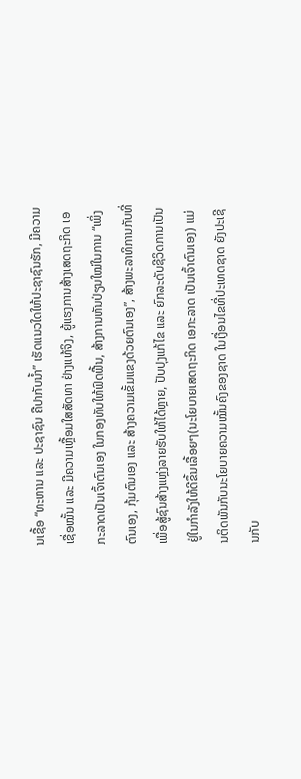ນເຊື້ອ “ທະຫານ ແລະ ປະຊາຊົນ ຄືປາກັບນ້ຳ” ເຮັດແນວໃດໃຫ້ປະຊາຊົນຮັກ, ມີຄວາມເຊື່ອໝັ້ນ ແລະ ມີຄວາມເຫຼື້ອມໃສສັດທາ ຢ່າງແທ້ຈິງ, ຍູ້ແຮງການສ້າງເສດຖະກິດ ເອກະລາດເປັນເຈົ້າຕົນເອງ ໃນກອງທັບໃຫ້ຟົດຟື້ນ, ສ້າງການຫັນປ່ຽນໃໝ່ໃນການ “ເພິ່ງຕົນເອງ, ກຸ້ມຕົນເອງ ແລະ ສ້າງຄວາມເຂັ້ມແຂງດ້ວຍຕົນເອງ”, ສ້າງພະລາທິການກັບທີ່ ເພື່ອສູ້ຊົນສ້າງແຫຼ່ງລາຍຮັບໃຫ້ໄດ້ຫຼາຍ, ປັບປຸງແກ້ໄຂ ແລະ ຍົກລະດັບຊີວິດການເປັນຢູ່ໃນກຳລັງໃຫ້ດີຂຶ້ນເລື້ອຍໆ(ນະໂຍບາຍເສດຖະກິດ ເອກະລາດ ເປັນເຈົ້າຕົນເອງ) ແມ່ນຕິດພັນກັບນະໂຍບາຍຄວາມໝັ້ນຄົງຂອງຊາດ ໃນເງື່ອນໄຂທີ່ປະເທດຊາດ ຍັງປະເຊີນກັບ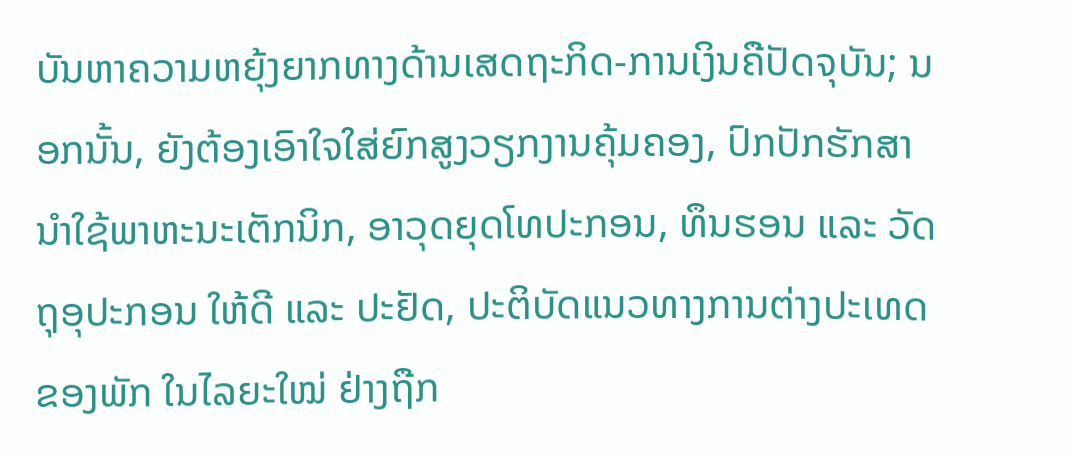ບັນຫາຄວາມຫຍຸ້ງຍາກທາງດ້ານເສດຖະກິດ-ການເງິນຄືປັດຈຸບັນ; ນອກນັ້ນ, ຍັງຕ້ອງເອົາໃຈໃສ່ຍົກສູງວຽກງານຄຸ້ມຄອງ, ປົກປັກຮັກສານຳໃຊ້ພາຫະນະເຕັກນິກ, ອາວຸດຍຸດໂທປະກອນ, ທຶນຮອນ ແລະ ວັດຖຸອຸປະກອນ ໃຫ້ດີ ແລະ ປະຢັດ, ປະຕິບັດແນວທາງການຕ່າງປະເທດຂອງພັກ ໃນໄລຍະໃໝ່ ຢ່າງຖືກ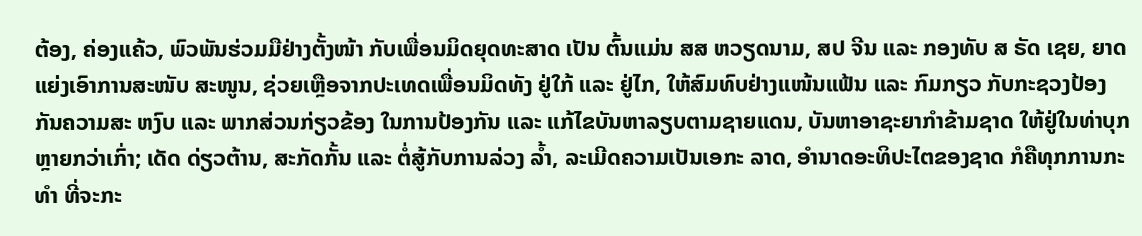ຕ້ອງ, ຄ່ອງແຄ້ວ, ພົວພັນຮ່ວມມືຢ່າງຕັ້ງໜ້າ ກັບເພື່ອນມິດຍຸດທະສາດ ເປັນ ຕົ້ນແມ່ນ ສສ ຫວຽດນາມ, ສປ ຈີນ ແລະ ກອງທັບ ສ ຣັດ ເຊຍ, ຍາດແຍ່ງເອົາການສະໜັບ ສະໜູນ, ຊ່ວຍເຫຼືອຈາກປະເທດເພື່ອນມິດທັງ ຢູ່ໃກ້ ແລະ ຢູ່ໄກ, ໃຫ້ສົມທົບຢ່າງແໜ້ນແຟ້ນ ແລະ ກົມກຽວ ກັບກະຊວງປ້ອງກັນຄວາມສະ ຫງົບ ແລະ ພາກສ່ວນກ່ຽວຂ້ອງ ໃນການປ້ອງກັນ ແລະ ແກ້ໄຂບັນຫາລຽບຕາມຊາຍແດນ, ບັນຫາອາຊະຍາກຳຂ້າມຊາດ ໃຫ້ຢູ່ໃນທ່າບຸກຫຼາຍກວ່າເກົ່າ; ເດັດ ດ່ຽວຕ້ານ, ສະກັດກັ້ນ ແລະ ຕໍ່ສູ້ກັບການລ່ວງ ລ້ຳ, ລະເມີດຄວາມເປັນເອກະ ລາດ, ອຳນາດອະທິປະໄຕຂອງຊາດ ກໍຄືທຸກການກະທຳ ທີ່ຈະກະ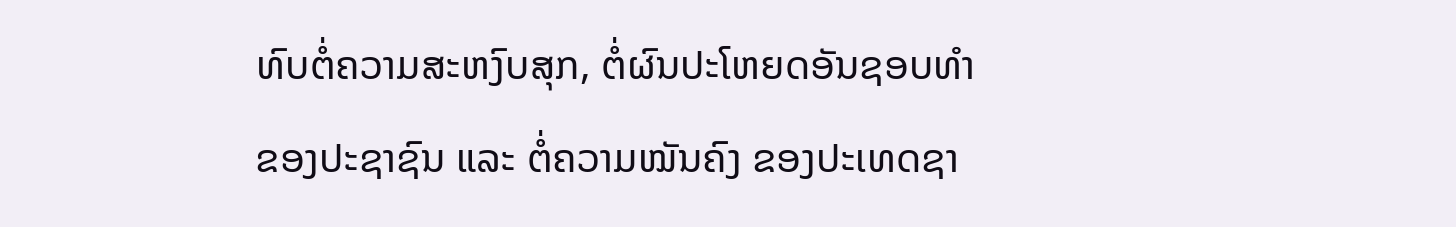ທົບຕໍ່ຄວາມສະຫງົບສຸກ, ຕໍ່ຜົນປະໂຫຍດອັນຊອບທຳ ຂອງປະຊາຊົນ ແລະ ຕໍ່ຄວາມໝັນຄົງ ຂອງປະເທດຊາ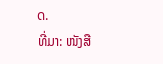ດ.
ທີ່ມາ: ໜັງສື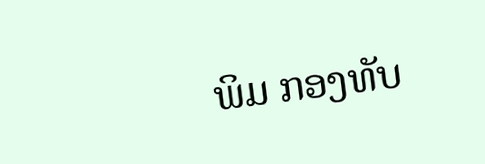ພິມ ກອງທັບ